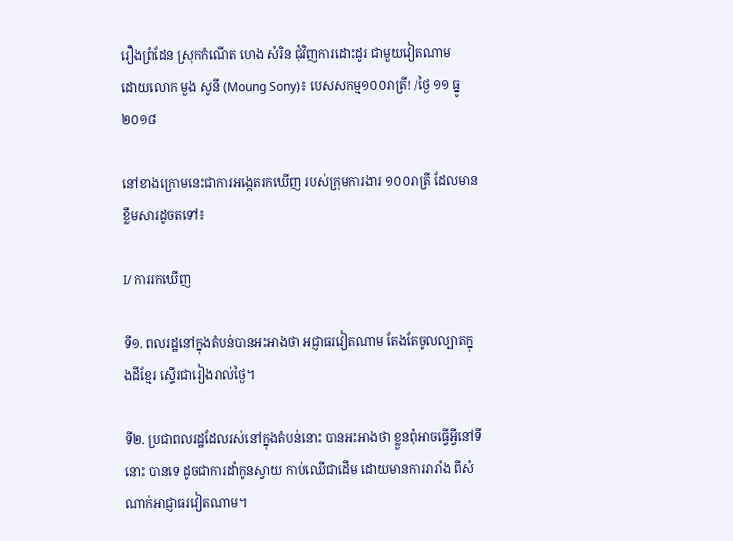រឿងព្រំដែន ស្រុកកំណើត ហេង សំរិន ជុំវិញការដោះដូរ ជាមួយវៀតណាម
ដោយលោក មួង សូនី (Moung Sony)៖ បេសសកម្ម១០០រាត្រី! /ថ្ងៃ ១១ ធ្នូ ២០១៨

នៅខាងក្រោមនេះជាការអង្កេតរកឃើញ របស់ក្រុមការងារ ១០០រាត្រី ដែលមានខ្លឹមសារដូចតទៅ៖

I/ ការរកឃើញ

ទី១. ពលរដ្ឋនៅក្នុងតំបន់បានអះអាងថា អជ្ញាធរវៀតណាម តែងតែចូលល្បាតក្នុងដីខ្មែរ ស្ទើរជារៀងរាល់ថ្ងៃ។

ទី២. ប្រជាពលរដ្ឋដែលរស់នៅក្នុងតំបន់នោះ បានអះអាងថា ខ្លួនពុំអាចធ្វើអ្វីនៅទីនោះ បានទេ ដូចជាការដាំកូនស្វាយ កាប់ឈើជាដើម ដោយមានការរារាំង ពីសំណាក់អាជ្ញាធរវៀតណាម។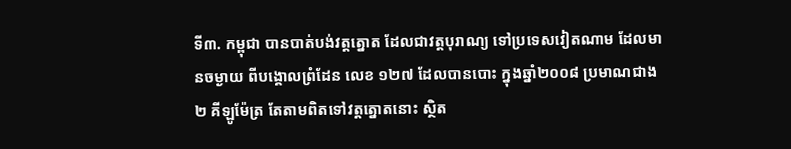ទី៣. កម្ពុជា បានបាត់បង់វត្តត្នោត ដែលជាវត្តបុរាណ្យ ទៅប្រទេសវៀតណាម ដែលមានចម្ងាយ ពីបង្គោលព្រំដែន លេខ ១២៧ ដែលបានបោះ ក្នុងឆ្នាំ២០០៨ ប្រមាណជាង ២ គីឡូម៉ែត្រ តែតាមពិតទៅវត្តត្នោតនោះ ស្ថិត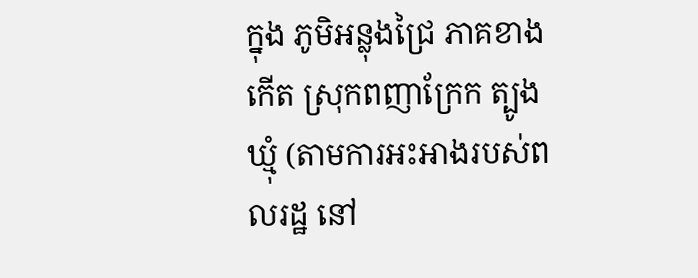ក្នុង ភូមិអន្លុងជ្រៃ ភាគខាងកើត ស្រុកពញាក្រែក ត្បូងឃ្មុំ (តាមការអះអាងរបស់ពលរដ្ឋ នៅ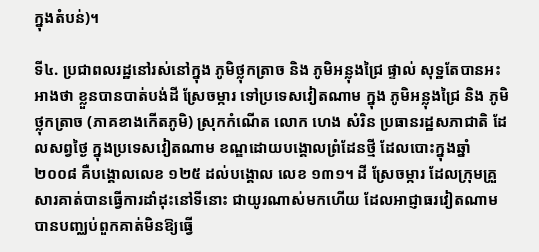ក្នុងតំបន់)។

ទី៤. ប្រជាពលរដ្ឋនៅរស់នៅក្នុង ភូមិថ្លុកត្រាច និង ភូមិអន្លុងជ្រៃ ផ្ទាល់ សុទ្ឋតែបានអះអាងថា ខ្លួនបានបាត់បង់ដី ស្រែចម្ការ ទៅប្រទេសវៀតណាម ក្នុង ភូមិអន្លុងជ្រៃ និង ភូមិថ្លុកត្រាច (ភាគខាងកើតភូមិ) ស្រុកកំណើត លោក ហេង សំរិន ប្រធានរដ្ឋសភាជាតិ ដែលសព្វថ្ងៃ ក្នុងប្រទេសវៀតណាម ខណ្ឌដោយបង្គោលព្រំដែនថ្មី ដែលបោះក្នុងឆ្នាំ២០០៨ គឺបង្គោលលេខ ១២៥ ដល់បង្គោល លេខ ១៣១។ ដី ស្រែចម្ការ ដែលក្រុមគ្រួសារគាត់បានធ្វើការដាំដុះនៅទីនោះ ជាយូរណាស់មកហើយ ដែលអាជ្ញាធរវៀតណាម បានបញ្ឈប់ពួកគាត់មិនឱ្យធ្វើ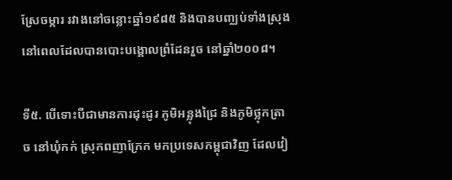ស្រែចម្ការ រវាងនៅចន្លោះឆ្នាំ១៩៨៥ និងបានបញ្ឈប់ទាំងស្រុង នៅពេលដែលបានបោះបង្គោលព្រំដែនរួច នៅឆ្នាំ២០០៨។

ទី៥. បើទោះបីជាមានការដុះដូរ ភូមិអន្លុងជ្រៃ និងភូមិថ្លុកត្រាច នៅឃុំកក់ ស្រុកពញាក្រែក មកប្រទេសកម្ពុជាវិញ ដែលវៀ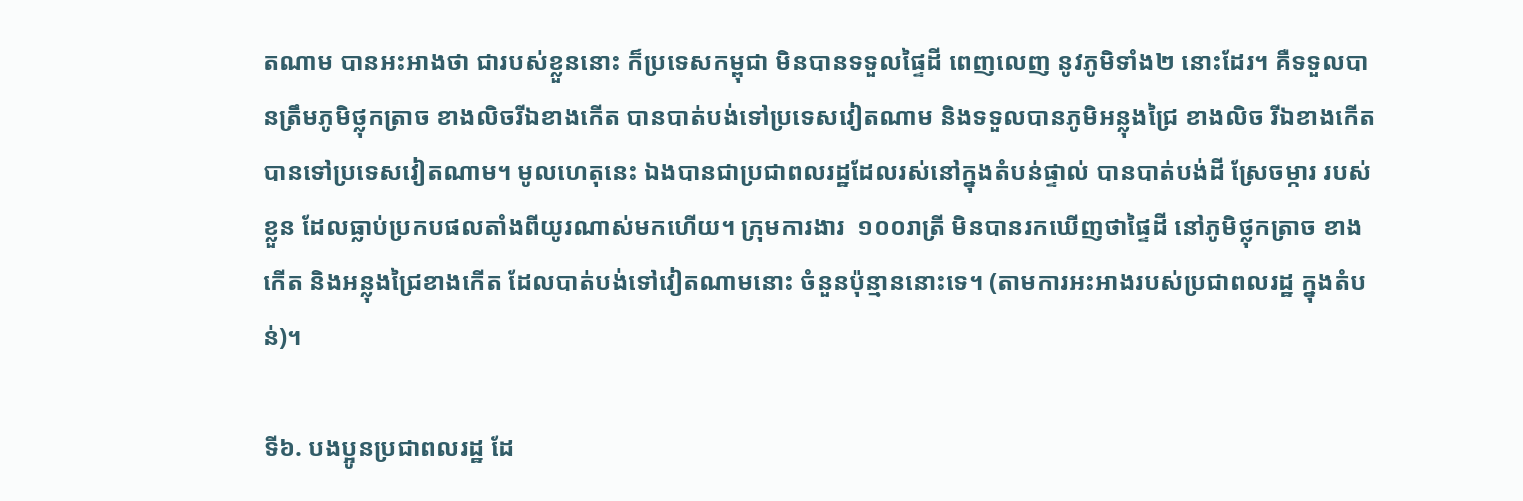តណាម បានអះអាងថា ជារបស់ខ្លួននោះ ក៏ប្រទេសកម្ពុជា មិនបានទទួលផ្ទៃដី ពេញលេញ នូវភូមិទាំង២ នោះដែរ។ គឺទទួលបានត្រឹមភូមិថ្លុកត្រាច ខាងលិចរីឯខាងកើត បានបាត់បង់ទៅប្រទេសវៀតណាម និងទទួលបានភូមិអន្លុងជ្រៃ ខាងលិច រីឯខាងកើតបានទៅប្រទេសវៀតណាម។ មូលហេតុនេះ ឯងបានជាប្រជាពលរដ្ឋដែលរស់នៅក្នុងតំបន់ផ្ទាល់ បានបាត់បង់ដី ស្រែចម្ការ របស់ខ្លួន ដែលធ្លាប់ប្រកបផលតាំងពីយូរណាស់មកហើយ។ ក្រុមការងារ  ១០០រាត្រី មិនបានរកឃើញថាផ្ទៃដី នៅភូមិថ្លុកត្រាច ខាងកើត និងអន្លុងជ្រៃខាងកើត ដែលបាត់បង់ទៅវៀតណាមនោះ ចំនួនប៉ុន្មាននោះទេ។ (តាមការអះអាងរបស់ប្រជាពលរដ្ឋ ក្នុងតំបន់)។

ទី៦. បងប្អូនប្រជាពលរដ្ឋ ដែ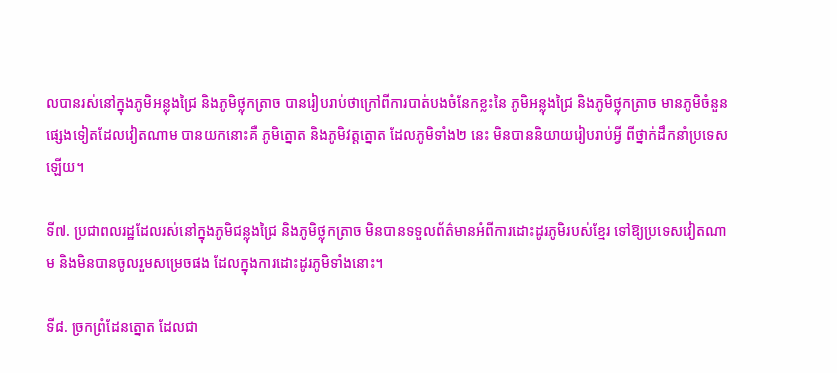លបានរស់នៅក្នុងភូមិអន្លុងជ្រៃ និងភូមិថ្លុកត្រាច បានរៀបរាប់ថាក្រៅពីការបាត់បងចំនែកខ្លះនៃ ភូមិអន្លុងជ្រៃ និងភូមិថ្លុកត្រាច មានភូមិចំនួនផ្សេងទៀតដែលវៀតណាម បានយកនោះគឺ ភូមិត្នោត និងភូមិវត្តត្នោត ដែលភូមិទាំង២ នេះ មិនបាននិយាយរៀបរាប់អ្វី ពីថ្នាក់ដឹកនាំប្រទេសឡើយ។

ទី៧. ប្រជាពលរដ្ឋដែលរស់នៅក្នុងភូមិជន្លុងជ្រៃ និងភូមិថ្លុកត្រាច មិនបានទទួលព័ត៌មានអំពីការដោះដូរភូមិរបស់ខ្មែរ ទៅឱ្យប្រទេសវៀតណាម និងមិនបានចូលរួមសម្រេចផង ដែលក្នុងការដោះដូរភូមិទាំងនោះ។

ទី៨. ច្រកព្រំដែនត្នោត ដែលជា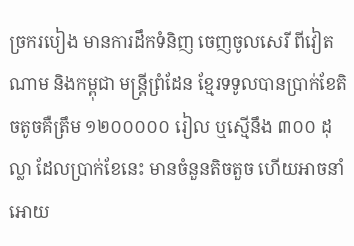ច្រករបៀង មានការដឹកទំនិញ ចេញចូលសេរី ពីវៀតណាម និងកម្ពុជា មន្ត្រីព្រំដែន ខ្មែរទទូលបានប្រាក់ខែតិចតូចគឺត្រឹម ១២០០០០០ រៀល ឬស្មើនឹង ៣០០ ដុល្លា ដែលប្រាក់ខែនេះ មានចំនួនតិចតួច ហើយអាចនាំអោយ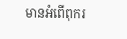មានអំពើពុករ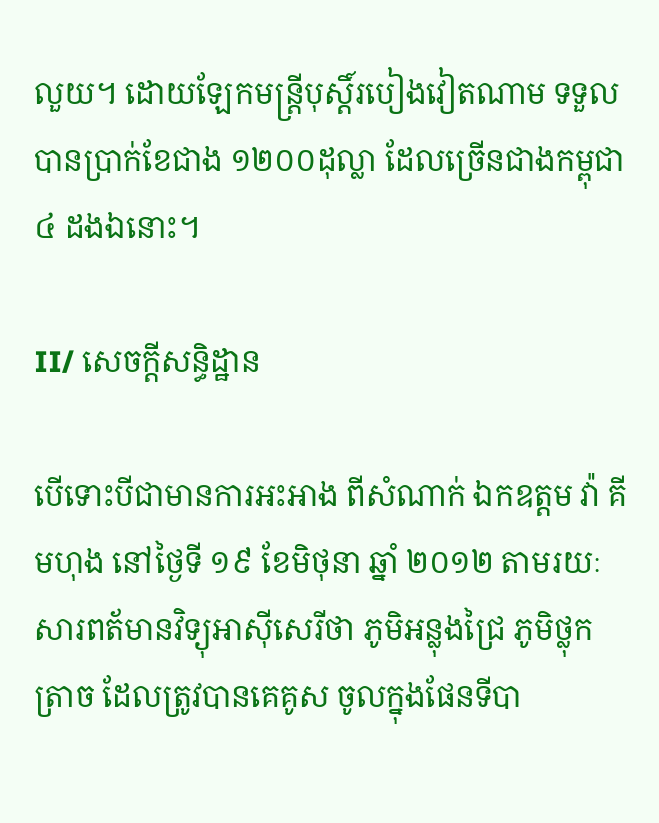លួយ។ ដោយឡែកមន្ត្រីបុស្តិ៍របៀងវៀតណាម ទទួលបានប្រាក់ខែជាង ១២០០ដុល្លា ដែលច្រើនជាងកម្ពុជា ៤ ដងឯនោះ។

II/ សេចក្តីសន្ធិដ្ឋាន

បើទោះបីជាមានការអះអាង ពីសំណាក់ ឯកឧត្តម វ៉ា គីមហុង នៅថ្ងៃទី ១៩ ខែមិថុនា ឆ្នាំ ២០១២ តាមរយៈសារពត័មានវិទ្យុអាស៊ីសេរីថា ភូមិអន្លុងជ្រៃ ភូមិថ្លុកត្រាច ដែលត្រូវបានគេគូស ចូលក្នុងផែនទីបា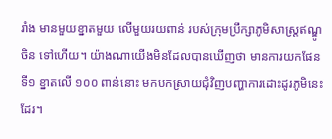រាំង មានមួយខ្នាតមួយ លើមួយរយពាន់ របស់ក្រុមប្រឹក្សាភូមិសាស្ត្រឥណ្ឌូចិន ទៅហើយ។ យ៉ាងណាយើងមិនដែលបានឃើញថា មានការយកផែនទី១ ខ្នាតលើ ១០០ ពាន់នោះ មកបកស្រាយជុំវិញបញ្ហាការដោះដូរភូមិនេះដែរ។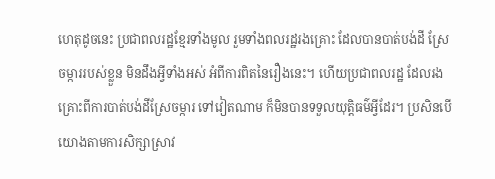ហេតុដូចនេះ ប្រជាពលរដ្ឋខ្មែរទាំងមូល រួមទាំងពលរដ្ឋរងគ្រោះ ដែលបានបាត់បង់ដី ស្រែ ចម្ការរបស់ខ្លួន មិនដឹងអ្វីទាំងអស់ អំពីការពិតនៃរឿងនេះ។ ហើយប្រជាពលរដ្ឋ ដែលរងគ្រោះពីការបាត់បង់ដីស្រែចម្ការ ទៅវៀតណាម ក៏មិនបានទទួលយុត្តិធម៌អ្វីដែរ។ ប្រសិនបើយោងតាមការសិក្សាស្រាវ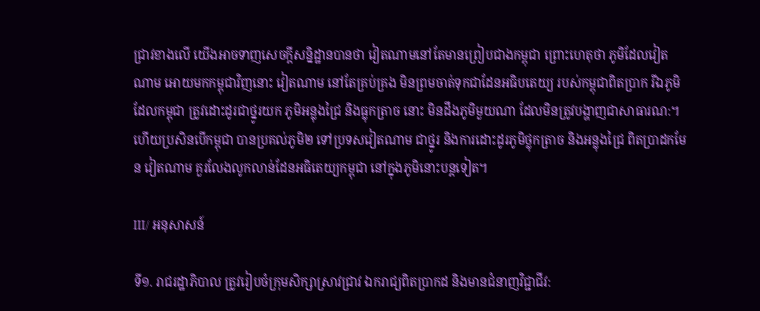ជ្រាវខាងលើ យើងអាចទាញសេចក្តីសន្និដ្ឋានបានថា វៀតណាមនៅតែមានព្រៀបជាងកម្ពុជា ព្រោះហេតុថា ភូមិដែលវៀតណាម អោយមកកម្ពុជាវិញនោះ វៀតណាម នៅតែគ្រប់គ្រង មិនព្រមចាត់ទុកជាដែនអធិបតេយ្យ របស់កម្ពុជាពិតប្រាក រីឯភូមិដែលកម្ពុជា ត្រូវដោះដូរជាថ្នូរយក ភូមិអន្លុងជ្រៃ និងធ្លុកត្រាច នោះ មិនដឹងភូមិមួយណា ដែលមិនត្រូវបង្ហាញជាសាធារណ:។ ហើយប្រសិនបើកម្ពុជា បានប្រគល់ភូមិ២ ទៅប្រទសវៀតណាម ជាថ្នូរ និងការដោះដូរភូមិថ្លុកត្រាច និងអន្លុងជ្រៃ ពិតប្រាដកមែន វៀតណាម គួរលែងលូកលាន់ដែនអធិតេយ្យកម្ពុជា នៅក្នុងភូមិនោះបន្តទៀត។

III/ អនុសាសន៍

ទី១. រាជរដ្ឋាភិបាល ត្រូវរៀបចំក្រុមសិក្សាស្រាវជ្រាវ ឯករាជ្យពិតប្រាកដ និងមានជំនាញវិជ្ជាជីវ: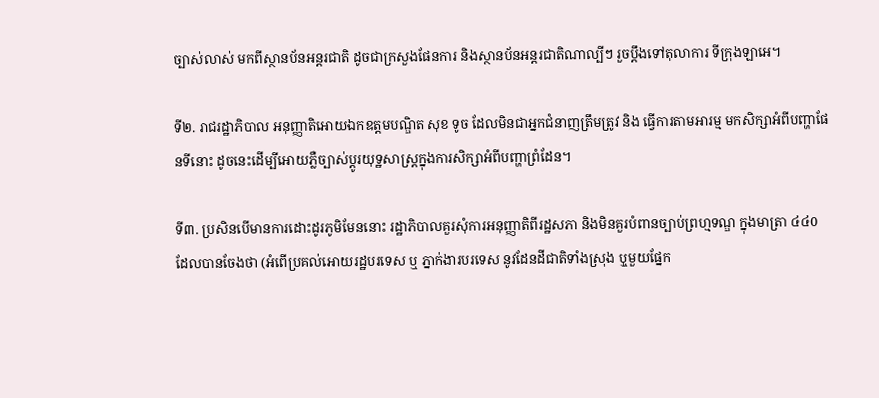ច្បាស់លាស់ មកពីស្ថានប័នអន្តរជាតិ ដូចជាក្រសួងផែនការ និងស្ថានប័នអន្តរជាតិណាល្បីៗ រួចប្តឹងទៅតុលាការ ទីក្រុងឡាអេ។

ទី២. រាជរដ្ឋាភិបាល អនុញ្ញាតិអោយឯកឧត្តមបណ្ឌិត សុខ ទូច ដែលមិនជាអ្នកជំនាញត្រឹមត្រូវ និង ធ្វើការតាមអារម្ម មកសិក្សាអំពីបញ្ហាផែនទីនោះ ដូចនេះដើម្បីអោយភ្លឺច្បាស់ប្តូរយុទ្ឋសាស្ត្រក្នុងការសិក្សាអំពីបញ្ហាព្រំដែន។

ទី៣. ប្រសិនបើមានការដោះដូរភូមិមែននោះ រដ្ឋាភិបាលគួរសុំការអនុញ្ញាតិពីរដ្ឋសភា និងមិនគួរបំពានច្បាប់ព្រហ្មទណ្ឌ ក្នុងមាត្រា ៤៤0 ដែលបានចែងថា (អំពើប្រគល់អោយរដ្ឋបរទេស ឬ ភ្នាក់ងារបរទេស នូវដែនដីជាតិទាំងស្រុង ឬុមួយផ្នែក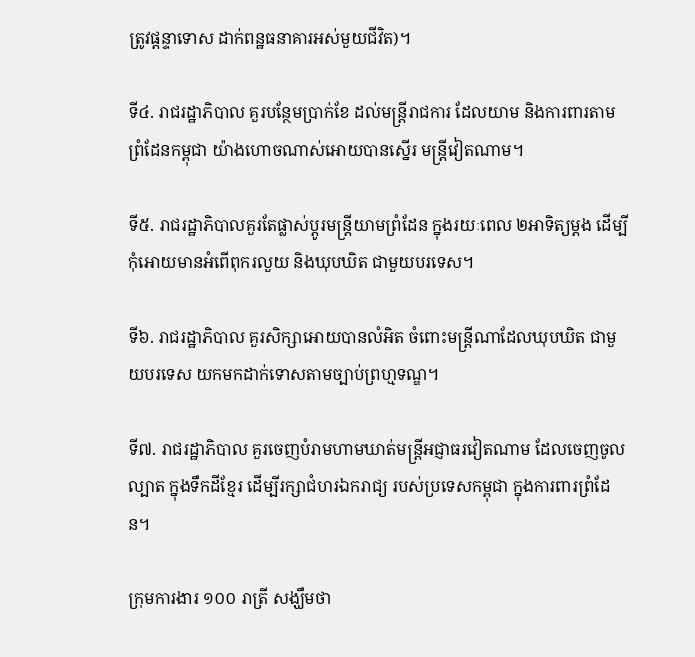ត្រូវផ្តន្ទាទោស ដាក់ពន្ឋធនាគារអស់មួយជីវិត)។

ទី៤. រាជរដ្ឋាភិបាល គួរបន្ថែមប្រាក់ខែ ដល់មន្ត្រីរាជការ ដែលយាម និងការពារតាមព្រំដែនកម្ពុជា យ៉ាងហោចណាស់អោយបានស្នើរ មន្ត្រីវៀតណាម។

ទី៥. រាជរដ្ឋាភិបាលគួរតែផ្លាស់ប្តូរមន្ត្រីយាមព្រំដែន ក្នុងរយៈពេល ២អាទិត្យម្តង ដើម្បីកុំអោយមានអំពើពុករលួយ និងឃុបឃិត ជាមួយបរទេស។

ទី៦. រាជរដ្ឋាភិបាល គួរសិក្សាអោយបានលំអិត ចំពោះមន្ត្រីណាដែលឃុបឃិត ជាមួយបរទេស យកមកដាក់ទោសតាមច្បាប់ព្រហ្មទណ្ឌ។

ទី៧. រាជរដ្ឋាភិបាល គួរចេញបំរាមហាមឃាត់មន្ត្រីអជ្ញាធរវៀតណាម ដែលចេញចូលល្បាត ក្នុងទឹកដីខ្មែរ ដើម្បីរក្សាជំហរឯករាជ្យ របស់ប្រទេសកម្ពុជា ក្នុងការពារព្រំដែន។

ក្រុមការងារ ១០០ រាត្រី សង្ឃឹមថា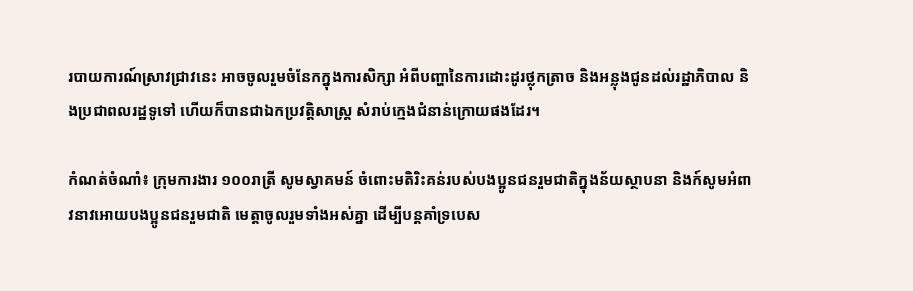របាយការណ៍ស្រាវជ្រាវនេះ អាចចូលរួមចំនែកក្នុងការសិក្សា អំពីបញ្ហានៃការដោះដូរថ្លុកត្រាច និងអន្លុងជូនដល់រដ្ឋាភិបាល និងប្រជាពលរដ្ឋទូទៅ ហើយក៏បានជាឯកប្រវត្តិសាស្ត្រ សំរាប់ក្មេងជំនាន់ក្រោយផងដែរ។

កំណត់ចំណាំ៖ ក្រុមការងារ ១០០រាត្រី សូមស្វាគមន៍ ចំពោះមតិរិះគន់របស់បងប្អូនជនរួមជាតិក្នុងន័យស្ថាបនា និងក៍សូមអំពាវនាវអោយបងប្អូនជនរួមជាតិ មេត្តាចូលរួមទាំងអស់គ្នា ដើម្បីបន្តគាំទ្របេស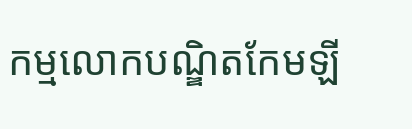កម្មលោកបណ្ឌិតកែមឡី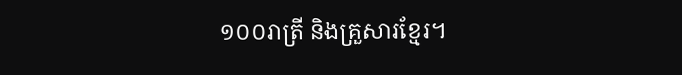១០០រាត្រី និងគ្រួសារខ្មែរ។